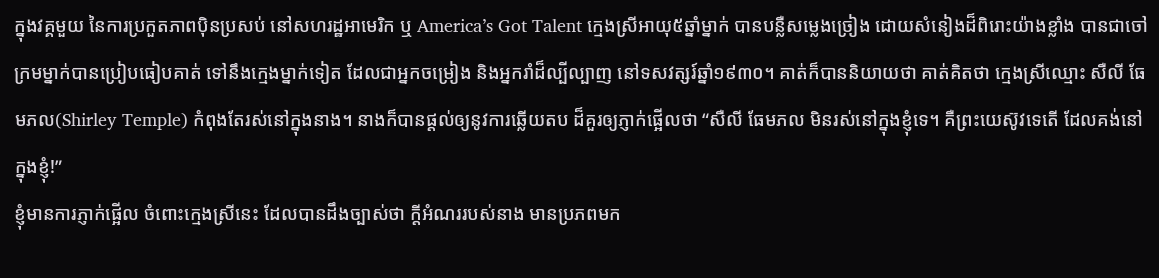ក្នុងវគ្គមួយ នៃការប្រកួតភាពប៉ិនប្រសប់ នៅសហរដ្ឋអាមេរិក ឬ America’s Got Talent ក្មេងស្រីអាយុ៥ឆ្នាំម្នាក់ បានបន្លឺសម្លេងច្រៀង ដោយសំនៀងដ៏ពិរោះយ៉ាងខ្លាំង បានជាចៅក្រមម្នាក់បានប្រៀបធៀបគាត់ ទៅនឹងក្មេងម្នាក់ទៀត ដែលជាអ្នកចម្រៀង និងអ្នករាំដ៏ល្បីល្បាញ នៅទសវត្សរ៍ឆ្នាំ១៩៣០។ គាត់ក៏បាននិយាយថា គាត់គិតថា ក្មេងស្រីឈ្មោះ សឺលី ធែមភល(Shirley Temple) កំពុងតែរស់នៅក្នុងនាង។ នាងក៏បានផ្តល់ឲ្យនូវការឆ្លើយតប ដ៏គួរឲ្យភ្ញាក់ផ្អើលថា “សឺលី ធែមភល មិនរស់នៅក្នុងខ្ញុំទេ។ គឺព្រះយេស៊ូវទេតើ ដែលគង់នៅក្នុងខ្ញុំ!”
ខ្ញុំមានការភ្ញាក់ផ្អើល ចំពោះក្មេងស្រីនេះ ដែលបានដឹងច្បាស់ថា ក្តីអំណររបស់នាង មានប្រភពមក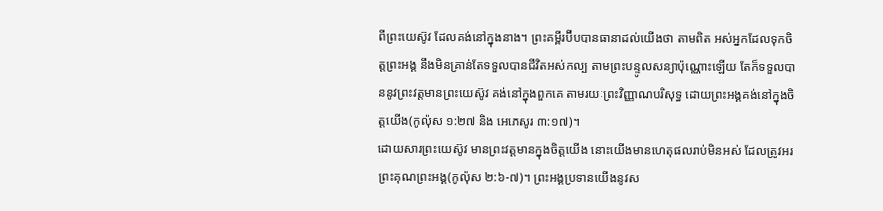ពីព្រះយេស៊ូវ ដែលគង់នៅក្នុងនាង។ ព្រះគម្ពីរប៊ីបបានធានាដល់យើងថា តាមពិត អស់អ្នកដែលទុកចិត្តព្រះអង្គ នឹងមិនគ្រាន់តែទទួលបានជីវិតអស់កល្ប តាមព្រះបន្ទូលសន្យាប៉ុណ្ណោះឡើយ តែក៏ទទួលបាននូវព្រះវត្តមានព្រះយេស៊ូវ គង់នៅក្នុងពួកគេ តាមរយៈព្រះវិញ្ញាណបរិសុទ្ធ ដោយព្រះអង្គគង់នៅក្នុងចិត្តយើង(កូល៉ុស ១:២៧ និង អេភេសូរ ៣:១៧)។
ដោយសារព្រះយេស៊ូវ មានព្រះវត្តមានក្នុងចិត្តយើង នោះយើងមានហេតុផលរាប់មិនអស់ ដែលត្រូវអរព្រះគុណព្រះអង្គ(កូល៉ុស ២:៦-៧)។ ព្រះអង្គប្រទានយើងនូវស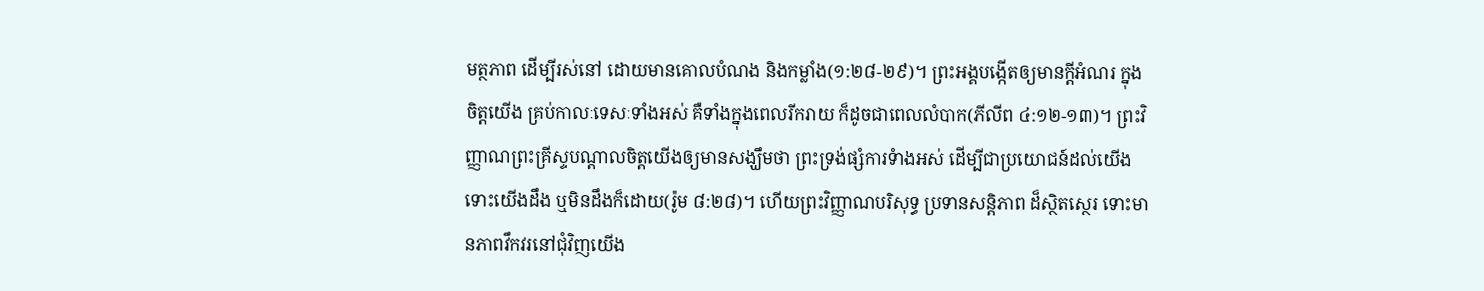មត្ថភាព ដើម្បីរស់នៅ ដោយមានគោលបំណង និងកម្លាំង(១:២៨-២៩)។ ព្រះអង្គបង្កើតឲ្យមានក្តីអំណរ ក្នុងចិត្តយើង គ្រប់កាលៈទេសៈទាំងអស់ គឺទាំងក្នុងពេលរីករាយ ក៏ដូចជាពេលលំបាក(ភីលីព ៤:១២-១៣)។ ព្រះវិញ្ញាណព្រះគ្រីស្ទបណ្តាលចិត្តយើងឲ្យមានសង្ឃឹមថា ព្រះទ្រង់ផ្សំការទំាងអស់ ដើម្បីជាប្រយោជន៍ដល់យើង ទោះយើងដឹង ឬមិនដឹងក៏ដោយ(រ៉ូម ៨:២៨)។ ហើយព្រះវិញ្ញាណបរិសុទ្ធ ប្រទានសន្តិភាព ដ៏ស្ថិតស្ថេរ ទោះមានភាពវឹកវរនៅជុំវិញយើង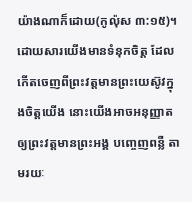យ៉ាងណាក៏ដោយ(កូល៉ុស ៣:១៥)។
ដោយសារយើងមានទំនុកចិត្ត ដែលកើតចេញពីព្រះវត្តមានព្រះយេស៊ូវក្នុងចិត្តយើង នោះយើងអាចអនុញ្ញាតឲ្យព្រះវត្តមានព្រះអង្គ បញ្ចេញពន្លឺ តាមរយៈ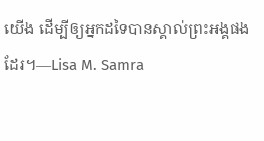យើង ដើម្បីឲ្យអ្នកដទៃបានស្គាល់ព្រះអង្គផងដែរ។—Lisa M. Samra